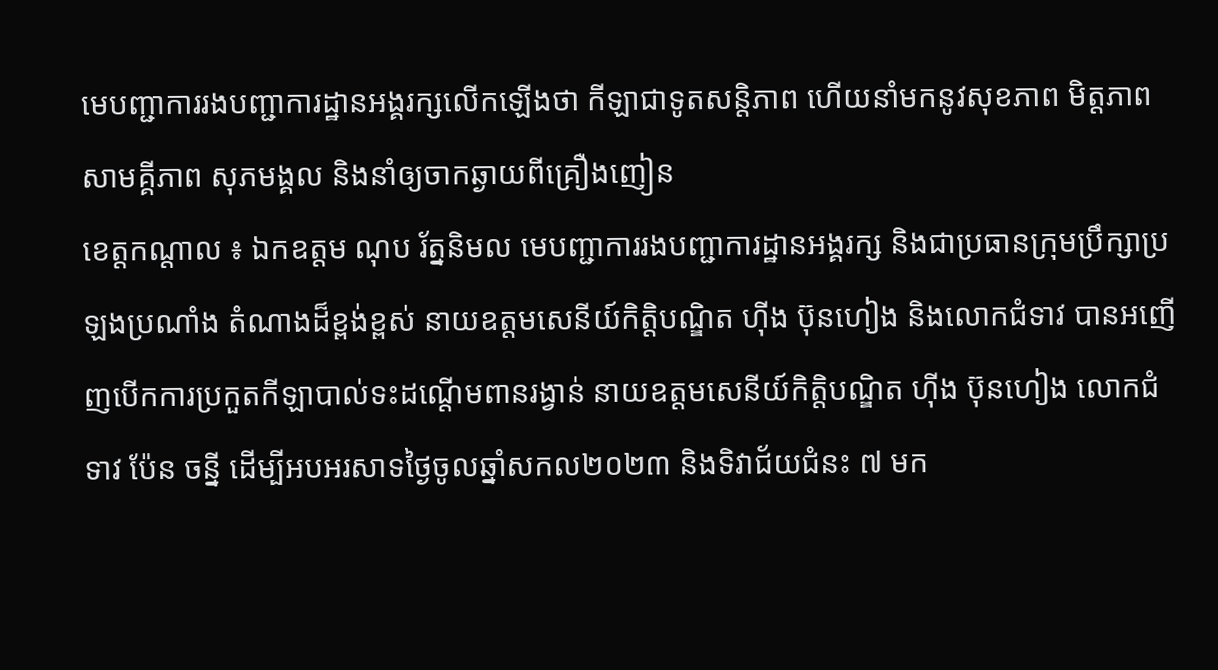មេបញ្ជាការរងបញ្ជាការដ្ឋានអង្គរក្សលើកឡើងថា កីឡាជាទូតសន្តិភាព ហើយនាំមកនូវសុខភាព មិត្តភាព សាមគ្គីភាព សុភមង្គល និងនាំឲ្យចាកឆ្ងាយពីគ្រឿងញៀន
ខេត្តកណ្តាល ៖ ឯកឧត្តម ណុប រ័ត្ននិមល មេបញ្ជាការរងបញ្ជាការដ្ឋានអង្គរក្ស និងជាប្រធានក្រុមប្រឹក្សាប្រឡងប្រណាំង តំណាងដ៏ខ្ពង់ខ្ពស់ នាយឧត្តមសេនីយ៍កិត្តិបណ្ឌិត ហ៊ីង ប៊ុនហៀង និងលោកជំទាវ បានអញើញបើកការប្រកួតកីឡាបាល់ទះដណ្តើមពានរង្វាន់ នាយឧត្តមសេនីយ៍កិត្តិបណ្ឌិត ហ៊ីង ប៊ុនហៀង លោកជំទាវ ប៉ែន ចន្នី ដើម្បីអបអរសាទថ្ងៃចូលឆ្នាំសកល២០២៣ និងទិវាជ័យជំនះ ៧ មក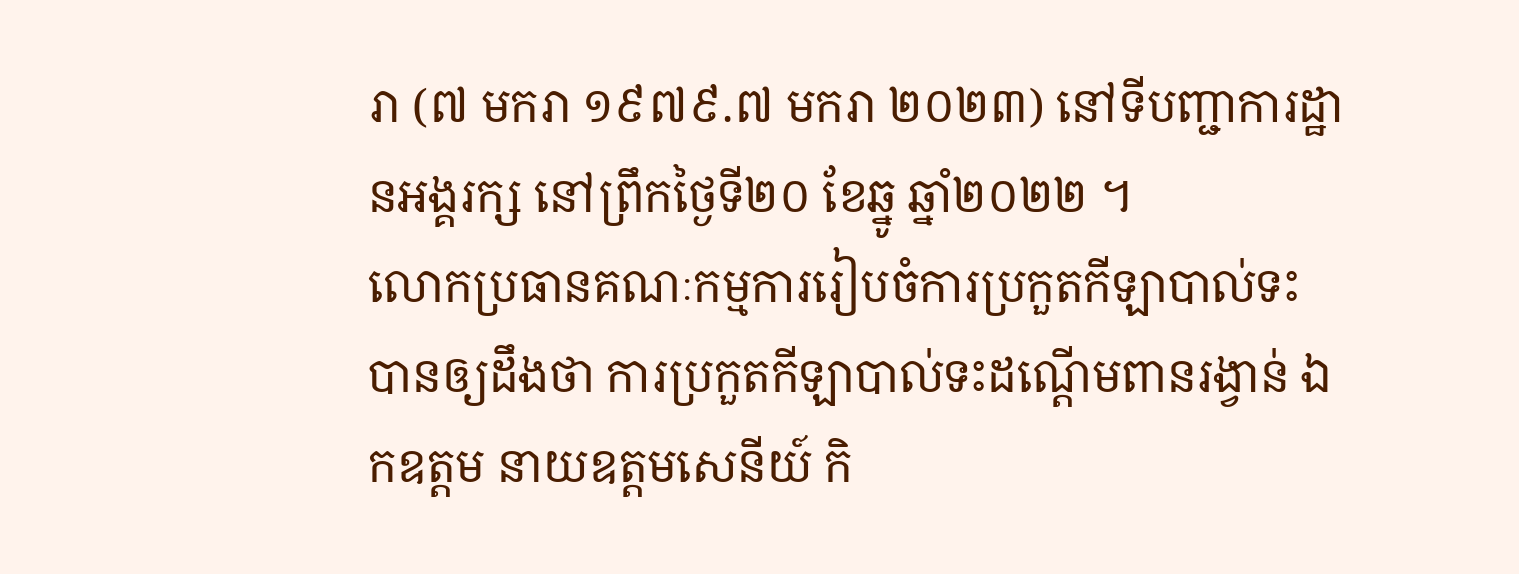រា (៧ មករា ១៩៧៩.៧ មករា ២០២៣) នៅទីបញ្ជាការដ្ឋានអង្គរក្ស នៅព្រឹកថ្ងៃទី២០ ខែឆ្នូ ឆ្នាំ២០២២ ។
លោកប្រធានគណៈកម្មការរៀបចំការប្រកួតកីឡាបាល់ទះ បានឲ្យដឹងថា ការប្រកួតកីឡាបាល់ទះដណ្តើមពានរង្វាន់ ឯកឧត្តម នាយឧត្តមសេនីយ៍ កិ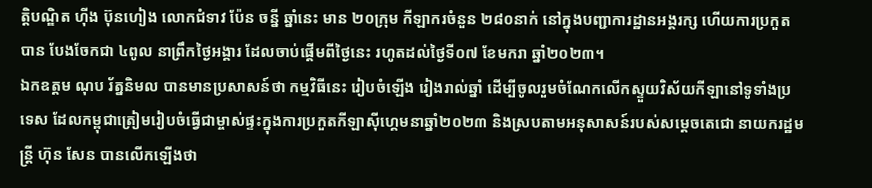ត្តិបណ្ឌិត ហ៊ីង ប៊ុនហៀង លោកជំទាវ ប៉ែន ចន្នី ឆ្នាំនេះ មាន ២០ក្រុម កីឡាករចំនួន ២៨០នាក់ នៅក្នុងបញ្ជាការដ្ឋានអង្គរក្ស ហើយការប្រកួតបាន បែងចែកជា ៤ពូល នាព្រឹកថ្ងៃអង្គារ ដែលចាប់ផ្ដើមពីថ្ងៃនេះ រហូតដល់ថ្ងៃទី០៧ ខែមករា ឆ្នាំ២០២៣។
ឯកឧត្តម ណុប រ័ត្ននិមល បានមានប្រសាសន៍ថា កម្មវិធីនេះ រៀបចំឡើង រៀងរាល់ឆ្នាំ ដើម្បីចូលរួមចំណែកលើកស្ទួយវិស័យកីឡានៅទូទាំងប្រទេស ដែលកម្ពុជាត្រៀមរៀបចំធ្វើជាម្ចាស់ផ្ទះក្នុងការប្រកួតកីឡាស៊ីហ្គេមនាឆ្នាំ២០២៣ និងស្របតាមអនុសាសន៍របស់សម្តេចតេជោ នាយករដ្ឋមន្ត្រី ហ៊ុន សែន បានលើកឡើងថា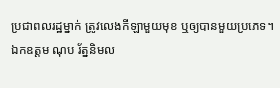ប្រជាពលរដ្ឋម្នាក់ ត្រូវលេងកីឡាមួយមុខ ឬឲ្យបានមួយប្រភេទ។
ឯកឧត្តម ណុប រ័ត្ននិមល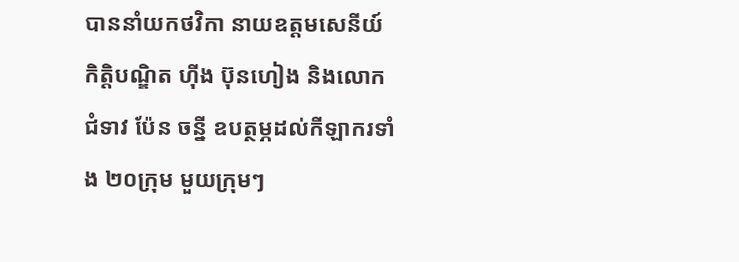បាននាំយកថវិកា នាយឧត្តមសេនីយ៍ កិត្តិបណ្ឌិត ហ៊ីង ប៊ុនហៀង និងលោកជំទាវ ប៉ែន ចន្នី ឧបត្ថម្ភដល់កីឡាករទាំង ២០ក្រុម មួយក្រុមៗ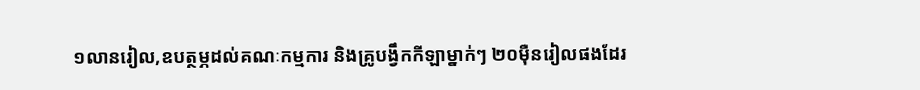១លានរៀល,ឧបត្ថម្ភដល់គណៈកម្មការ និងគ្រូបង្វឹកកីឡាម្នាក់ៗ ២០មុឺនរៀលផងដែរ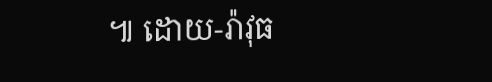៕ ដោយ-រ៉ាវុធ